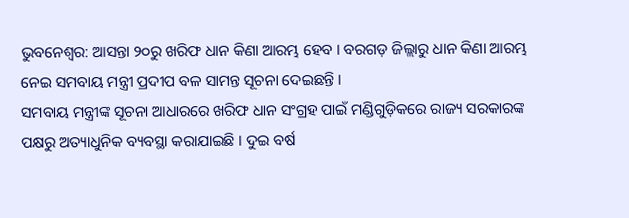ଭୁବନେଶ୍ଵର: ଆସନ୍ତା ୨୦ରୁ ଖରିଫ ଧାନ କିଣା ଆରମ୍ଭ ହେବ । ବରଗଡ଼ ଜିଲ୍ଲାରୁ ଧାନ କିଣା ଆରମ୍ଭ ନେଇ ସମବାୟ ମନ୍ତ୍ରୀ ପ୍ରଦୀପ ବଳ ସାମନ୍ତ ସୂଚନା ଦେଇଛନ୍ତି ।
ସମବାୟ ମନ୍ତ୍ରୀଙ୍କ ସୂଚନା ଆଧାରରେ ଖରିଫ ଧାନ ସଂଗ୍ରହ ପାଇଁ ମଣ୍ଡିଗୁଡ଼ିକରେ ରାଜ୍ୟ ସରକାରଙ୍କ ପକ୍ଷରୁ ଅତ୍ୟାଧୁନିକ ବ୍ୟବସ୍ଥା କରାଯାଇଛି । ଦୁଇ ବର୍ଷ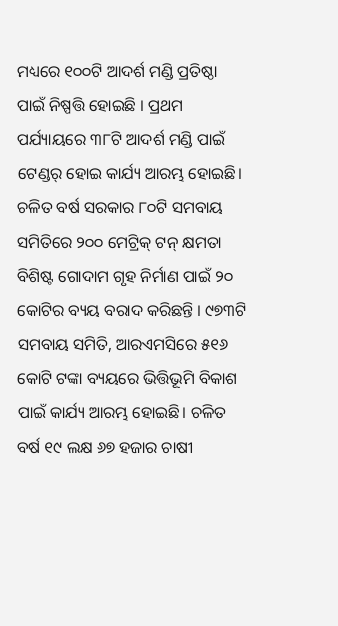ମଧ୍ୟରେ ୧୦୦ଟି ଆଦର୍ଶ ମଣ୍ଡି ପ୍ରତିଷ୍ଠା ପାଇଁ ନିଷ୍ପତ୍ତି ହୋଇଛି । ପ୍ରଥମ ପର୍ଯ୍ୟାୟରେ ୩୮ଟି ଆଦର୍ଶ ମଣ୍ଡି ପାଇଁ ଟେଣ୍ଡର୍ ହୋଇ କାର୍ଯ୍ୟ ଆରମ୍ଭ ହୋଇଛି। ଚଳିତ ବର୍ଷ ସରକାର ୮୦ଟି ସମବାୟ ସମିତିରେ ୨୦୦ ମେଟ୍ରିକ୍ ଟନ୍ କ୍ଷମତା ବିଶିଷ୍ଟ ଗୋଦାମ ଗୃହ ନିର୍ମାଣ ପାଇଁ ୨୦ କୋଟିର ବ୍ୟୟ ବରାଦ କରିଛନ୍ତି । ୯୭୩ଟି ସମବାୟ ସମିତି, ଆରଏମସିରେ ୫୧୬ କୋଟି ଟଙ୍କା ବ୍ୟୟରେ ଭିତ୍ତିଭୂମି ବିକାଶ ପାଇଁ କାର୍ଯ୍ୟ ଆରମ୍ଭ ହୋଇଛି। ଚଳିତ ବର୍ଷ ୧୯ ଲକ୍ଷ ୬୭ ହଜାର ଚାଷୀ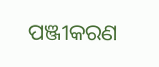ପଞ୍ଜୀକରଣ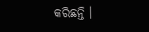କରିଛନ୍ତି ।